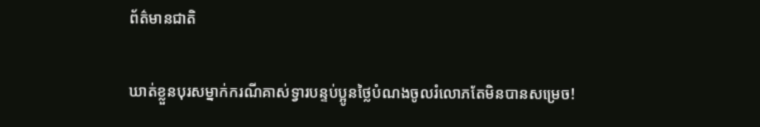ព័ត៌មានជាតិ

ឃាត់ខ្លួនបុរសម្នាក់ករណីគាស់ទ្វារបន្ទប់ប្អូនថ្លៃបំណងចូលរំលោភតែមិនបានសម្រេច!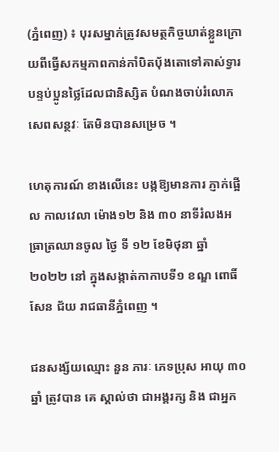(ភ្នំពេញ) ៖ បុរសម្នាក់ត្រូវសមត្ថកិច្ចឃាត់ខ្លួនក្រោយពីធ្វេីសកម្មភាពកាន់កាំបិតប៉័ងតោទៅគាស់ទ្វារបន្ទប់ប្អូនថ្លៃដែលជានិស្សិត បំណងចាប់រំលោភសេពសន្ថវៈ តែមិនបានសម្រេច ។

ហេតុការណ៍ ខាងលើនេះ បង្កឱ្យមានការ ភ្ញាក់ផ្អើល កាលវេលា ម៉ោង១២ និង ៣០ នាទីរំលងអធ្រាត្រឈានចូល ថ្ងៃ ទី ១២ ខែមិថុនា ឆ្នាំ ២០២២ នៅ ក្នុងសង្កាត់កាកាបទី១ ខណ្ឌ ពោធិ៍សែន ជ័យ រាជធានីភ្នំពេញ ។

ជនសង្ស័យឈ្មោះ នួន ភារៈ ភេទប្រុស អាយុ ៣០ ឆ្នាំ ត្រូវបាន គេ ស្គាល់ថា ជាអង្គរក្ស និង ជាអ្នក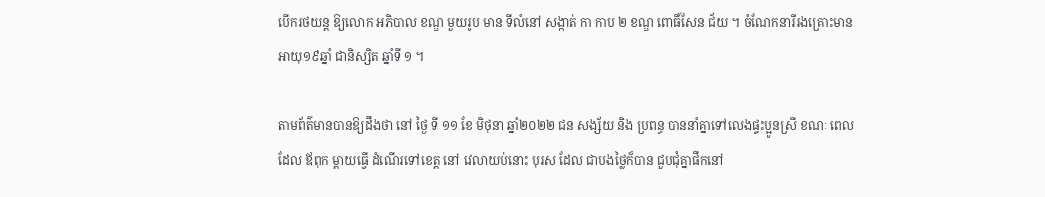បើករថយន្ត ឱ្យលោក អភិបាល ខណ្ឌ មួយរូប មាន ទីលំនៅ សង្កាត់ កា កាប ២ ខណ្ឌ ពោធិ៍សែន ជ័យ ។ ចំណែកនារីរងគ្រោះមានអាយុ១៩ឆ្នាំ ជានិស្សិត ឆ្នាំទី ១ ។

តាមព័ត៌មានបានឱ្យដឹងថា នៅ ថ្ងៃ ទី ១១ ខែ មិថុនា ឆ្នាំ២០២២ ជន សង្ស័យ និង ប្រពន្ធ បាននាំគ្នាទៅលេងផ្ទះប្អូនស្រី ខណៈ ពេល ដែល ឪពុក ម្តាយធ្វើ ដំណើរទៅខេត្ត នៅ វេលាយប់នោះ បុរស ដែល ជាបងថ្លៃក៏បាន ជួបជុំគ្នាផឹកនៅ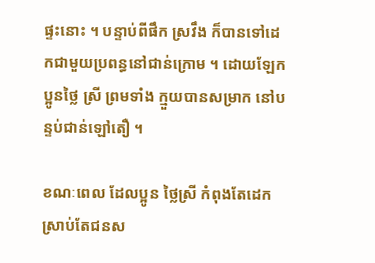ផ្ទះនោះ ។ បន្ទាប់ពីផឹក ស្រវឹង ក៏បានទៅដេកជាមួយប្រពន្ធនៅជាន់ក្រោម ។ ដោយឡែក ប្អូនថ្លៃ ស្រី ព្រមទាំង ក្មួយបានសម្រាក នៅបន្ទប់ជាន់ឡៅតឿ ។

ខណៈពេល ដែលប្អូន ថ្លៃស្រី កំពុងតែដេកស្រាប់តែជនស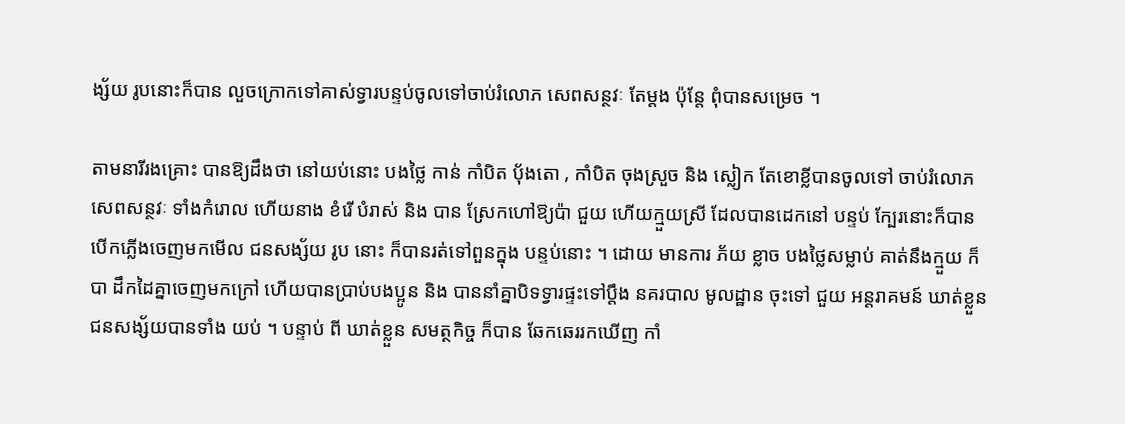ង្ស័យ រូបនោះក៏បាន លួចក្រោកទៅគាស់ទ្វារបន្ទប់ចូលទៅចាប់រំលោភ សេពសន្ថវៈ តែម្តង ប៉ុន្តែ ពុំបានសម្រេច ។

តាមនារីរងគ្រោះ បានឱ្យដឹងថា នៅយប់នោះ បងថ្លៃ កាន់ កាំបិត ប៉័ងតោ , កាំបិត ចុងស្រួច និង ស្លៀក តែខោខ្លីបានចូលទៅ ចាប់រំលោភ សេពសន្ថវៈ ទាំងកំរោល ហើយនាង ខំរើ បំរាស់ និង បាន ស្រែកហៅឱ្យប៉ា ជួយ ហើយក្មួយស្រី ដែលបានដេកនៅ បន្ទប់ ក្បែរនោះក៏បាន បើកភ្លើងចេញមកមើល ជនសង្ស័យ រូប នោះ ក៏បានរត់ទៅពួនក្នុង បន្ទប់នោះ ។ ដោយ មានការ ភ័យ ខ្លាច បងថ្លៃសម្លាប់ គាត់នឹងក្មួយ ក៏បា ដឹកដៃគ្នាចេញមកក្រៅ ហើយបានប្រាប់បងប្អូន និង បាននាំគ្នាបិទទ្វារផ្ទះទៅប្តឹង នគរបាល មូលដ្ឋាន ចុះទៅ ជួយ អន្តរាគមន៍ ឃាត់ខ្លួនជនសង្ស័យបានទាំង យប់ ។ បន្ទាប់ ពី ឃាត់ខ្លួន សមត្ថកិច្ច ក៏បាន ឆែកឆេររកឃើញ កាំ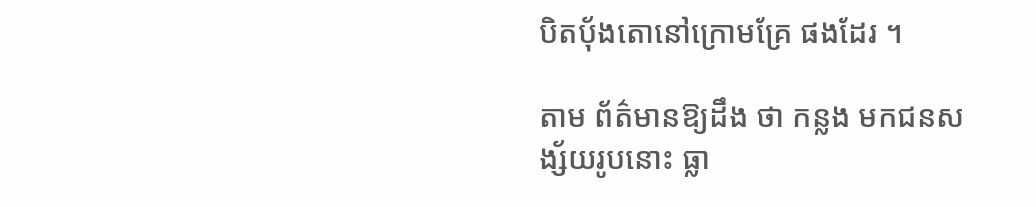បិតប៉័ងតោនៅក្រោមគ្រែ ផងដែរ ។

តាម ព័ត៌មានឱ្យដឹង ថា កន្លង មកជនសង្ស័យរូបនោះ ធ្លា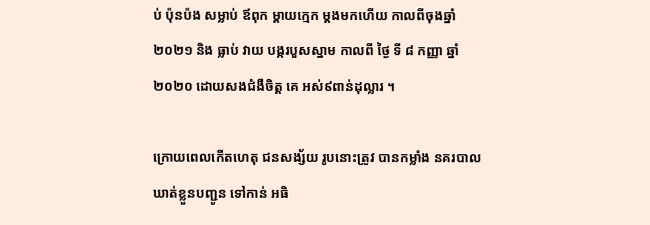ប់ ប៉ុនប៉ង សម្លាប់ ឪពុក ម្តាយក្មេក ម្តងមកហើយ កាលពីចុងឆ្នាំ ២០២១ និង ធ្លាប់ វាយ បង្ករបួសស្នាម កាលពី ថ្ងៃ ទី ៨ កញ្ញា ឆ្នាំ ២០២០ ដោយសងជំងឺចិត្ត គេ អស់៩ពាន់ដុល្លារ ។

ក្រោយពេលកើតហេតុ ជនសង្ស័យ រូបនោះត្រូវ បានកម្លាំង នគរបាល ឃាត់ខ្លួនបញ្ជូន ទៅកាន់ អធិ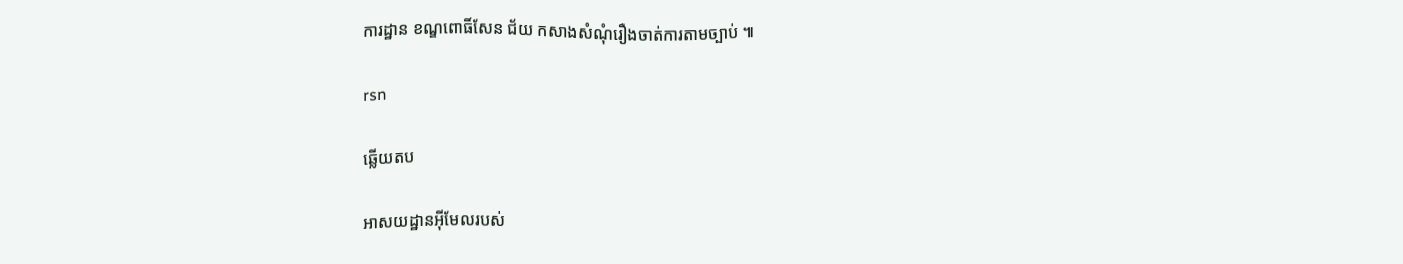ការដ្ឋាន ខណ្ឌពោធិ៍សែន ជ័យ កសាងសំណុំរឿងចាត់ការតាមច្បាប់ ៕

rsn

ឆ្លើយតប

អាសយដ្ឋានអ៊ីមែលរបស់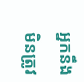អ្នកនឹងមិនត្រូវ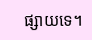ផ្សាយទេ។